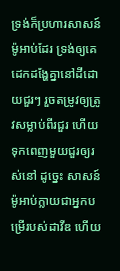ទ្រង់ក៏ប្រហារសាសន៍ម៉ូអាប់ដែរ ទ្រង់ឲ្យគេដេកដង្ហែគ្នានៅដីដោយជួរៗ រួចតម្រូវឲ្យត្រូវសម្លាប់ពីរជួរ ហើយទុកពេញមួយជួរឲ្យរស់នៅ ដូច្នេះ សាសន៍ម៉ូអាប់ក្លាយជាអ្នកបម្រើរបស់ដាវីឌ ហើយ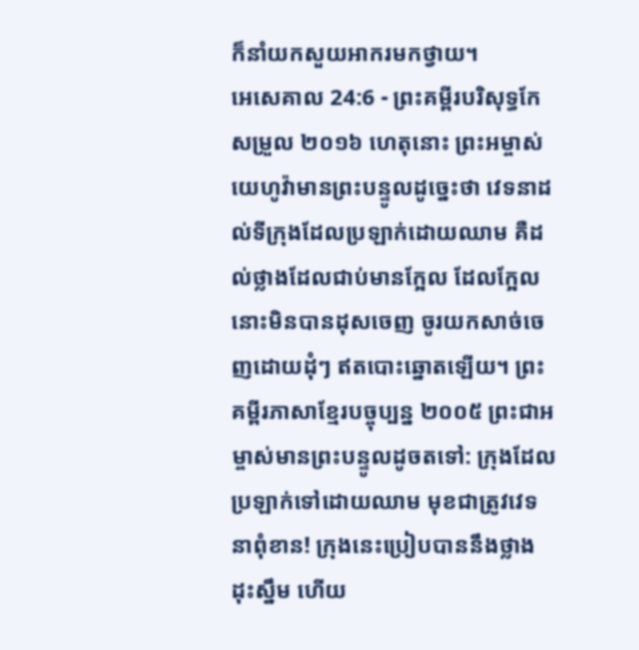ក៏នាំយកសួយអាករមកថ្វាយ។
អេសេគាល 24:6 - ព្រះគម្ពីរបរិសុទ្ធកែសម្រួល ២០១៦ ហេតុនោះ ព្រះអម្ចាស់យេហូវ៉ាមានព្រះបន្ទូលដូច្នេះថា វេទនាដល់ទីក្រុងដែលប្រឡាក់ដោយឈាម គឺដល់ថ្លាងដែលជាប់មានក្អែល ដែលក្អែលនោះមិនបានដុសចេញ ចូរយកសាច់ចេញដោយដុំៗ ឥតបោះឆ្នោតឡើយ។ ព្រះគម្ពីរភាសាខ្មែរបច្ចុប្បន្ន ២០០៥ ព្រះជាអម្ចាស់មានព្រះបន្ទូលដូចតទៅ: ក្រុងដែលប្រឡាក់ទៅដោយឈាម មុខជាត្រូវវេទនាពុំខាន! ក្រុងនេះប្រៀបបាននឹងថ្លាងដុះស្នឹម ហើយ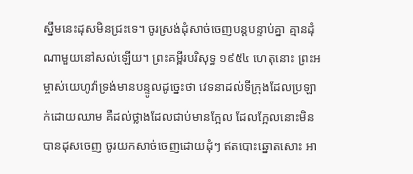ស្នឹមនេះដុសមិនជ្រះទេ។ ចូរស្រង់ដុំសាច់ចេញបន្តបន្ទាប់គ្នា គ្មានដុំណាមួយនៅសល់ឡើយ។ ព្រះគម្ពីរបរិសុទ្ធ ១៩៥៤ ហេតុនោះ ព្រះអម្ចាស់យេហូវ៉ាទ្រង់មានបន្ទូលដូច្នេះថា វេទនាដល់ទីក្រុងដែលប្រឡាក់ដោយឈាម គឺដល់ថ្លាងដែលជាប់មានក្អែល ដែលក្អែលនោះមិនបានដុសចេញ ចូរយកសាច់ចេញដោយដុំៗ ឥតបោះឆ្នោតសោះ អា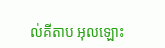ល់គីតាប អុលឡោះ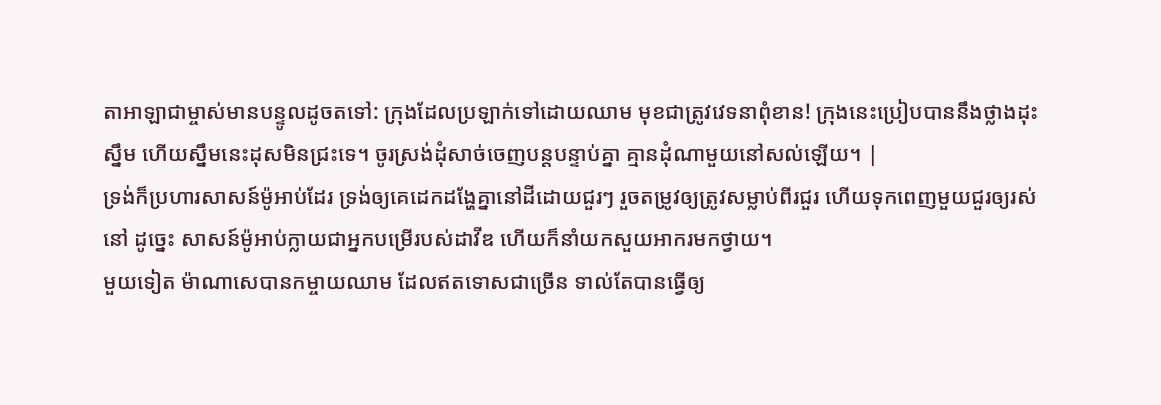តាអាឡាជាម្ចាស់មានបន្ទូលដូចតទៅ: ក្រុងដែលប្រឡាក់ទៅដោយឈាម មុខជាត្រូវវេទនាពុំខាន! ក្រុងនេះប្រៀបបាននឹងថ្លាងដុះស្នឹម ហើយស្នឹមនេះដុសមិនជ្រះទេ។ ចូរស្រង់ដុំសាច់ចេញបន្តបន្ទាប់គ្នា គ្មានដុំណាមួយនៅសល់ឡើយ។ |
ទ្រង់ក៏ប្រហារសាសន៍ម៉ូអាប់ដែរ ទ្រង់ឲ្យគេដេកដង្ហែគ្នានៅដីដោយជួរៗ រួចតម្រូវឲ្យត្រូវសម្លាប់ពីរជួរ ហើយទុកពេញមួយជួរឲ្យរស់នៅ ដូច្នេះ សាសន៍ម៉ូអាប់ក្លាយជាអ្នកបម្រើរបស់ដាវីឌ ហើយក៏នាំយកសួយអាករមកថ្វាយ។
មួយទៀត ម៉ាណាសេបានកម្ចាយឈាម ដែលឥតទោសជាច្រើន ទាល់តែបានធ្វើឲ្យ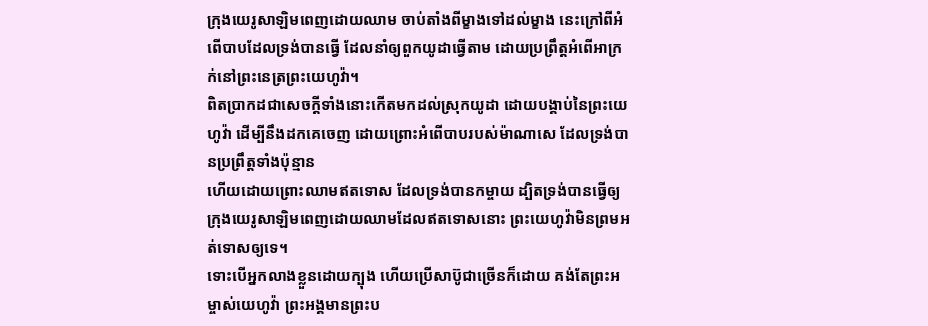ក្រុងយេរូសាឡិមពេញដោយឈាម ចាប់តាំងពីម្ខាងទៅដល់ម្ខាង នេះក្រៅពីអំពើបាបដែលទ្រង់បានធ្វើ ដែលនាំឲ្យពួកយូដាធ្វើតាម ដោយប្រព្រឹត្តអំពើអាក្រក់នៅព្រះនេត្រព្រះយេហូវ៉ា។
ពិតប្រាកដជាសេចក្ដីទាំងនោះកើតមកដល់ស្រុកយូដា ដោយបង្គាប់នៃព្រះយេហូវ៉ា ដើម្បីនឹងដកគេចេញ ដោយព្រោះអំពើបាបរបស់ម៉ាណាសេ ដែលទ្រង់បានប្រព្រឹត្តទាំងប៉ុន្មាន
ហើយដោយព្រោះឈាមឥតទោស ដែលទ្រង់បានកម្ចាយ ដ្បិតទ្រង់បានធ្វើឲ្យក្រុងយេរូសាឡិមពេញដោយឈាមដែលឥតទោសនោះ ព្រះយេហូវ៉ាមិនព្រមអត់ទោសឲ្យទេ។
ទោះបើអ្នកលាងខ្លួនដោយក្បុង ហើយប្រើសាប៊ូជាច្រើនក៏ដោយ គង់តែព្រះអម្ចាស់យេហូវ៉ា ព្រះអង្គមានព្រះប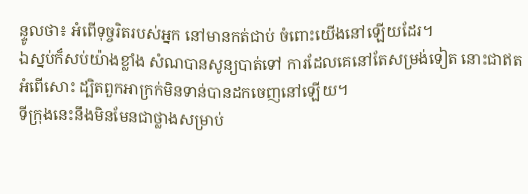ន្ទូលថា៖ អំពើទុច្ចរិតរបស់អ្នក នៅមានកត់ជាប់ ចំពោះយើងនៅឡើយដែរ។
ឯស្នប់ក៏សប់យ៉ាងខ្លាំង សំណបានសូន្យបាត់ទៅ ការដែលគេនៅតែសម្រង់ទៀត នោះជាឥតអំពើសោះ ដ្បិតពួកអាក្រក់មិនទាន់បានដកចេញនៅឡើយ។
ទីក្រុងនេះនឹងមិនមែនជាថ្លាងសម្រាប់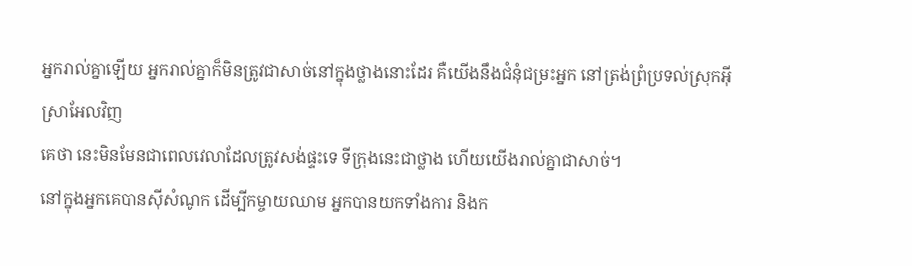អ្នករាល់គ្នាឡើយ អ្នករាល់គ្នាក៏មិនត្រូវជាសាច់នៅក្នុងថ្លាងនោះដែរ គឺយើងនឹងជំនុំជម្រះអ្នក នៅត្រង់ព្រំប្រទល់ស្រុកអ៊ីស្រាអែលវិញ
គេថា នេះមិនមែនជាពេលវេលាដែលត្រូវសង់ផ្ទះទេ ទីក្រុងនេះជាថ្លាង ហើយយើងរាល់គ្នាជាសាច់។
នៅក្នុងអ្នកគេបានស៊ីសំណូក ដើម្បីកម្ចាយឈាម អ្នកបានយកទាំងការ និងក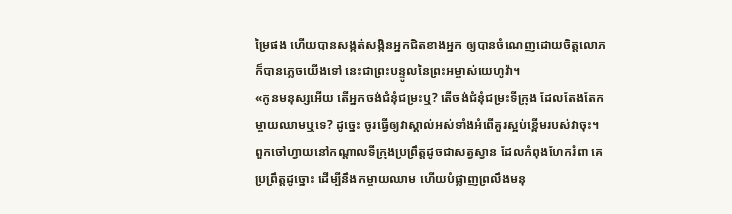ម្រៃផង ហើយបានសង្កត់សង្កិនអ្នកជិតខាងអ្នក ឲ្យបានចំណេញដោយចិត្តលោភ ក៏បានភ្លេចយើងទៅ នេះជាព្រះបន្ទូលនៃព្រះអម្ចាស់យេហូវ៉ា។
«កូនមនុស្សអើយ តើអ្នកចង់ជំនុំជម្រះឬ? តើចង់ជំនុំជម្រះទីក្រុង ដែលតែងតែកម្ចាយឈាមឬទេ? ដូច្នេះ ចូរធ្វើឲ្យវាស្គាល់អស់ទាំងអំពើគួរស្អប់ខ្ពើមរបស់វាចុះ។
ពួកចៅហ្វាយនៅកណ្ដាលទីក្រុងប្រព្រឹត្តដូចជាសត្វស្វាន ដែលកំពុងហែករំពា គេប្រព្រឹត្តដូច្នោះ ដើម្បីនឹងកម្ចាយឈាម ហើយបំផ្លាញព្រលឹងមនុ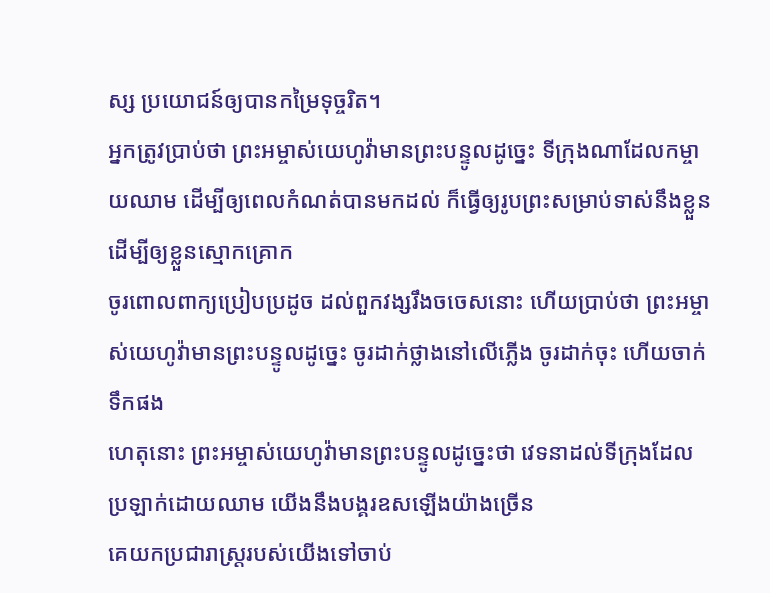ស្ស ប្រយោជន៍ឲ្យបានកម្រៃទុច្ចរិត។
អ្នកត្រូវប្រាប់ថា ព្រះអម្ចាស់យេហូវ៉ាមានព្រះបន្ទូលដូច្នេះ ទីក្រុងណាដែលកម្ចាយឈាម ដើម្បីឲ្យពេលកំណត់បានមកដល់ ក៏ធ្វើឲ្យរូបព្រះសម្រាប់ទាស់នឹងខ្លួន ដើម្បីឲ្យខ្លួនស្មោកគ្រោក
ចូរពោលពាក្យប្រៀបប្រដូច ដល់ពួកវង្សរឹងចចេសនោះ ហើយប្រាប់ថា ព្រះអម្ចាស់យេហូវ៉ាមានព្រះបន្ទូលដូច្នេះ ចូរដាក់ថ្លាងនៅលើភ្លើង ចូរដាក់ចុះ ហើយចាក់ទឹកផង
ហេតុនោះ ព្រះអម្ចាស់យេហូវ៉ាមានព្រះបន្ទូលដូច្នេះថា វេទនាដល់ទីក្រុងដែលប្រឡាក់ដោយឈាម យើងនឹងបង្គរឧសឡើងយ៉ាងច្រើន
គេយកប្រជារាស្ត្ររបស់យើងទៅចាប់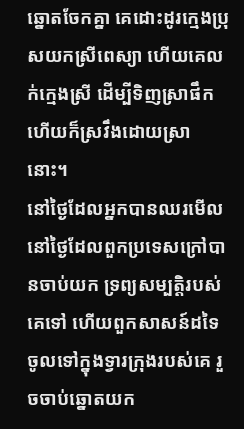ឆ្នោតចែកគ្នា គេដោះដូរក្មេងប្រុសយកស្រីពេស្យា ហើយគេលក់ក្មេងស្រី ដើម្បីទិញស្រាផឹក ហើយក៏ស្រវឹងដោយស្រានោះ។
នៅថ្ងៃដែលអ្នកបានឈរមើល នៅថ្ងៃដែលពួកប្រទេសក្រៅបានចាប់យក ទ្រព្យសម្បត្តិរបស់គេទៅ ហើយពួកសាសន៍ដទៃចូលទៅក្នុងទ្វារក្រុងរបស់គេ រួចចាប់ឆ្នោតយក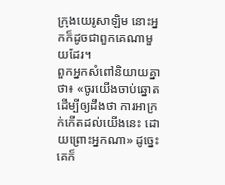ក្រុងយេរូសាឡិម នោះអ្នកក៏ដូចជាពួកគេណាមួយដែរ។
ពួកអ្នកសំពៅនិយាយគ្នាថា៖ «ចូរយើងចាប់ឆ្នោត ដើម្បីឲ្យដឹងថា ការអាក្រក់កើតដល់យើងនេះ ដោយព្រោះអ្នកណា» ដូច្នេះ គេក៏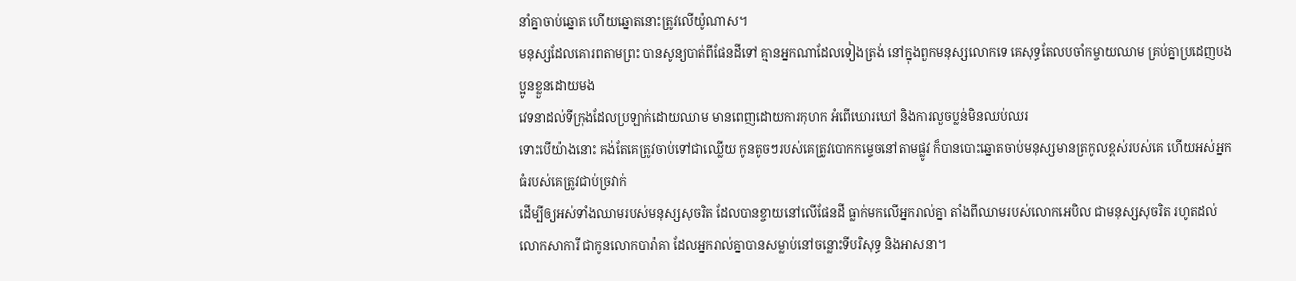នាំគ្នាចាប់ឆ្នោត ហើយឆ្នោតនោះត្រូវលើយ៉ូណាស។
មនុស្សដែលគោរពតាមព្រះ បានសូន្យបាត់ពីផែនដីទៅ គ្មានអ្នកណាដែលទៀងត្រង់ នៅក្នុងពួកមនុស្សលោកទេ គេសុទ្ធតែលបចាំកម្ចាយឈាម គ្រប់គ្នាប្រដេញបងប្អូនខ្លួនដោយមង
វេទនាដល់ទីក្រុងដែលប្រឡាក់ដោយឈាម មានពេញដោយការកុហក អំពើឃោរឃៅ និងការលួចប្លន់មិនឈប់ឈរ
ទោះបើយ៉ាងនោះ គង់តែគេត្រូវចាប់ទៅជាឈ្លើយ កូនតូចៗរបស់គេត្រូវបោកកម្ទេចនៅតាមផ្លូវ ក៏បានបោះឆ្នោតចាប់មនុស្សមានត្រកូលខ្ពស់របស់គេ ហើយអស់អ្នកធំរបស់គេត្រូវជាប់ច្រវាក់
ដើម្បីឲ្យអស់ទាំងឈាមរបស់មនុស្សសុចរិត ដែលបានខ្ចាយនៅលើផែនដី ធ្លាក់មកលើអ្នករាល់គ្នា តាំងពីឈាមរបស់លោកអេបិល ជាមនុស្សសុចរិត រហូតដល់លោកសាការី ជាកូនលោកបារ៉ាគា ដែលអ្នករាល់គ្នាបានសម្លាប់នៅចន្លោះទីបរិសុទ្ធ និងអាសនា។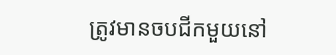ត្រូវមានចបជីកមួយនៅ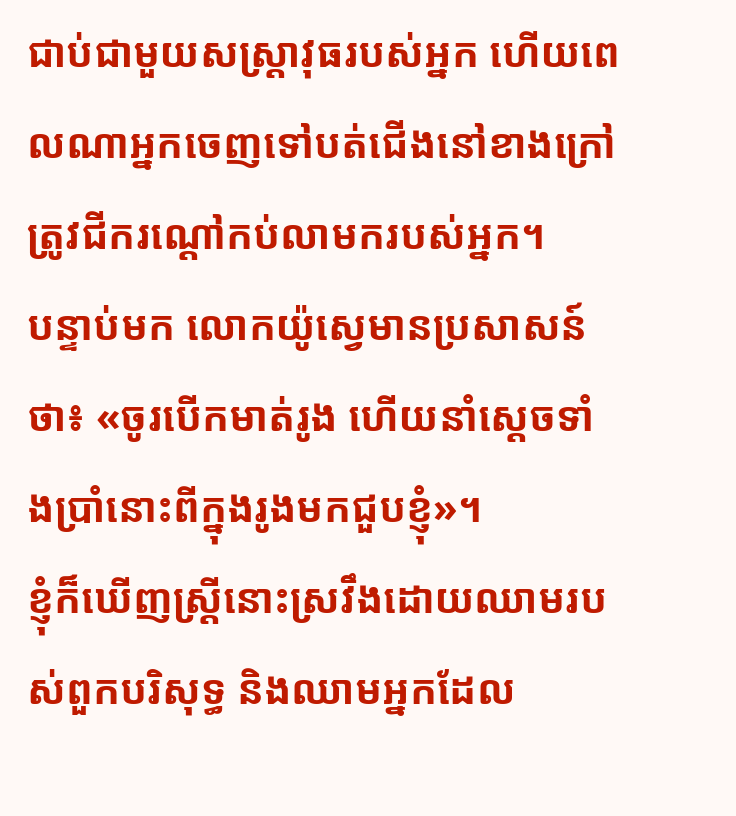ជាប់ជាមួយសស្ត្រាវុធរបស់អ្នក ហើយពេលណាអ្នកចេញទៅបត់ជើងនៅខាងក្រៅ ត្រូវជីករណ្ដៅកប់លាមករបស់អ្នក។
បន្ទាប់មក លោកយ៉ូស្វេមានប្រសាសន៍ថា៖ «ចូរបើកមាត់រូង ហើយនាំស្តេចទាំងប្រាំនោះពីក្នុងរូងមកជួបខ្ញុំ»។
ខ្ញុំក៏ឃើញស្ត្រីនោះស្រវឹងដោយឈាមរបស់ពួកបរិសុទ្ធ និងឈាមអ្នកដែល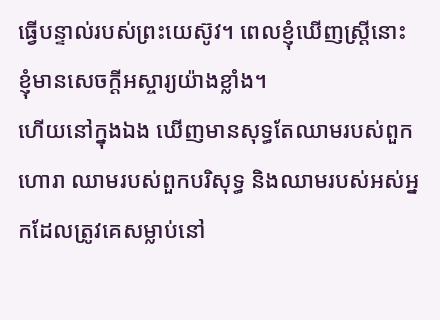ធ្វើបន្ទាល់របស់ព្រះយេស៊ូវ។ ពេលខ្ញុំឃើញស្ត្រីនោះ ខ្ញុំមានសេចក្ដីអស្ចារ្យយ៉ាងខ្លាំង។
ហើយនៅក្នុងឯង ឃើញមានសុទ្ធតែឈាមរបស់ពួកហោរា ឈាមរបស់ពួកបរិសុទ្ធ និងឈាមរបស់អស់អ្នកដែលត្រូវគេសម្លាប់នៅ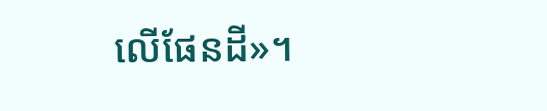លើផែនដី»។